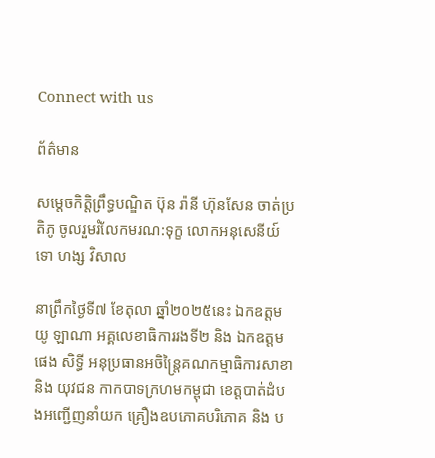Connect with us

ព័ត៌មាន

សម្តេចកិត្តិព្រឹទ្ធបណ្ឌិត ប៊ុន រ៉ានី ហ៊ុនសែន ចាត់ប្រតិភូ ចូលរួមរំលែកមរណ:ទុក្ខ លោកអនុសេនីយ៍ទោ ហង្ស វិសាល

នាព្រឹកថ្ងៃទី៧ ខែតុលា ឆ្នាំ២០២៥នេះ ឯកឧត្តម យូ ឡាណា អគ្គលេខាធិការរងទី២ និង ឯកឧត្តម ផេង សិទ្ធី អនុប្រធានអចិន្ត្រៃគណកម្មាធិការសាខា និង យុវជន កាកបាទក្រហមកម្ពុជា ខេត្តបាត់ដំបងអញ្ជើញនាំយក គ្រឿងឧបភោគបរិភោគ និង ប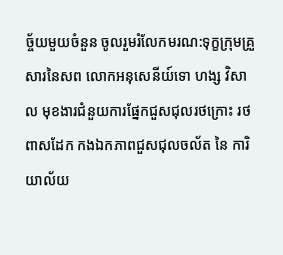ច្ច័យមួយចំនួន ចូលរួមរំលែកមរណ:ទុក្ខក្រុមគ្រួសារនៃសព លោកអនុសេនីយ៍ទោ ហង្ស វិសាល មុខងារជំនួយការផ្នែកជួសជុលរថក្រោះ រថពាសដែក កងឯកភាពជួសជុលចល័ត នៃ ការិយាល័យ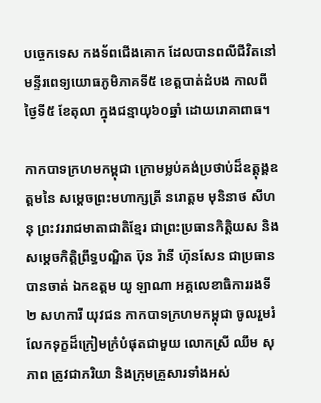បច្ចេកទេស កងទ័ពជើងគោក ដែលបានពលីជីវិតនៅមន្ទីរពេទ្យយោធភូមិភាគទី៥ ខេត្តបាត់ដំបង កាលពីថ្ងៃទី៥ ខែតុលា ក្នុងជន្មាយុ៦០ឆ្នាំ ដោយរោគាពាធ។

កាកបាទក្រហមកម្ពុជា ក្រោមម្លប់គង់ប្រថាប់ដ៏ឧត្តុង្គឧត្តមនៃ សម្តេចព្រះមហាក្សត្រី នរោត្តម មុនិនាថ សីហនុ ព្រះវររាជមាតាជាតិខ្មែរ ជាព្រះប្រធានកិត្តិយស និង សម្តេចកិត្តិព្រឹទ្ធបណ្ឌិត ប៊ុន រ៉ានី ហ៊ុនសែន ជាប្រធាន បានចាត់ ឯកឧត្តម យូ ឡាណា អគ្គលេខាធិការរងទី២ សហការី យុវជន កាកបាទក្រហមកម្ពុជា ចូលរួមរំលែកទុក្ខដ៏ក្រៀមក្រំបំផុតជាមួយ លោកស្រី ឈឹម សុភាព ត្រូវជាភរិយា និងក្រុមគ្រួសារទាំងអស់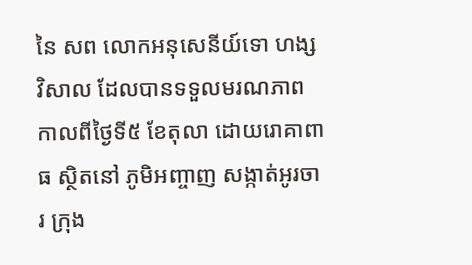នៃ សព លោកអនុសេនីយ៍ទោ ហង្ស វិសាល ដែលបានទទួលមរណភាព កាលពីថ្ងៃទី៥ ខែតុលា ដោយរោគាពាធ ស្ថិតនៅ ភូមិអញ្ចាញ សង្កាត់អូរចារ ក្រុង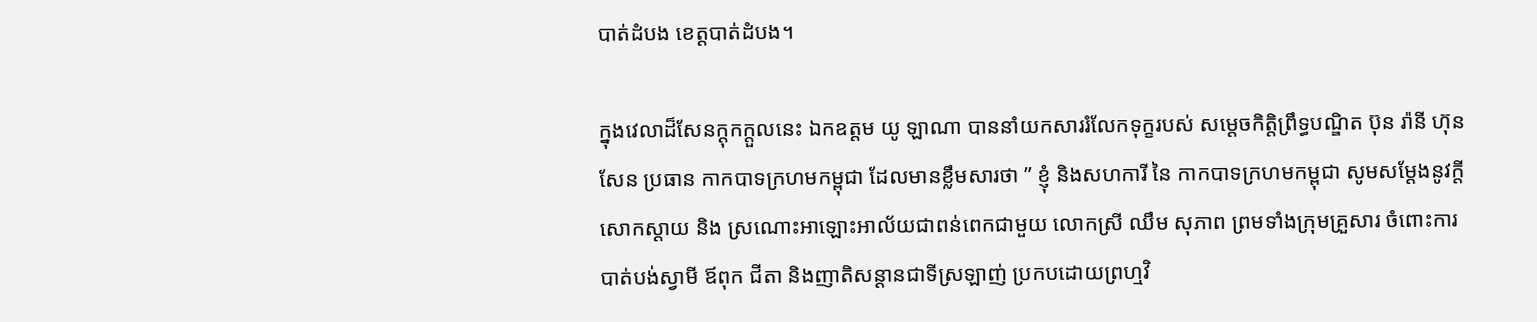បាត់ដំបង ខេត្តបាត់ដំបង។

ក្នុងវេលាដ៏សែនក្តុកក្តួលនេះ ឯកឧត្ដម យូ ឡាណា បាននាំយកសាររំលែកទុក្ខរបស់ សម្តេចកិត្តិព្រឹទ្ធបណ្ឌិត ប៊ុន រ៉ានី ហ៊ុនសែន ប្រធាន កាកបាទក្រហមកម្ពុជា ដែលមានខ្លឹមសារថា ” ខ្ញុំ និងសហការី នៃ កាកបាទក្រហមកម្ពុជា សូមសម្តែងនូវក្តីសោកស្តាយ និង ស្រណោះអាឡោះអាល័យជាពន់ពេកជាមួយ លោកស្រី ឈឹម សុភាព ព្រមទាំងក្រុមគ្រួសារ ចំពោះការបាត់បង់ស្វាមី ឪពុក ជីតា និងញាតិសន្តានជាទីស្រឡាញ់ ប្រកបដោយព្រហ្មវិ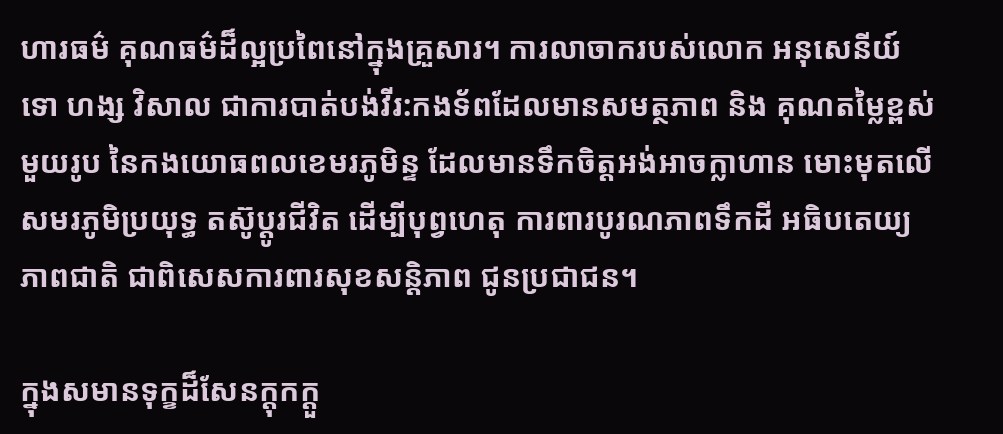ហារធម៌ គុណធម៌ដ៏ល្អប្រពៃនៅក្នុងគ្រួសារ។ ការលាចាករបស់លោក អនុសេនីយ៍ទោ ហង្ស វិសាល ជាការបាត់បង់វីរ:កងទ័ពដែលមានសមត្ថភាព និង គុណតម្លៃខ្ពស់មួយរូប នៃកងយោធពលខេមរភូមិន្ទ ដែលមានទឹកចិត្តអង់អាចក្លាហាន មោះមុតលើសមរភូមិប្រយុទ្ធ តស៊ូប្តូរជីវិត ដើម្បីបុព្វហេតុ ការពារបូរណភាពទឹកដី អធិបតេយ្យភាពជាតិ ជាពិសេសការពារសុខសន្តិភាព ជូនប្រជាជន។

ក្នុងសមានទុក្ខដ៏សែនក្តុកក្តួ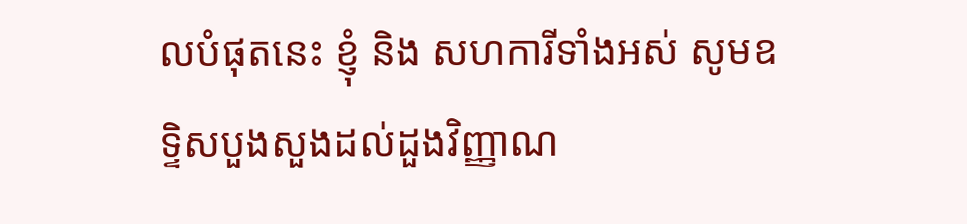លបំផុតនេះ ខ្ញុំ និង សហការីទាំងអស់ សូមឧទិ្ទសបួងសួងដល់ដួងវិញ្ញាណ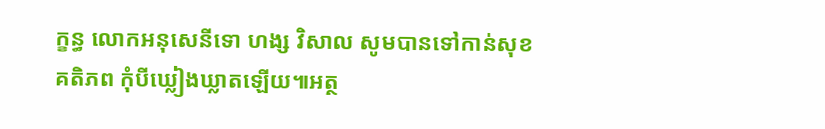ក្ខន្ធ លោកអនុសេនីទោ ហង្ស វិសាល សូមបានទៅកាន់សុខគតិភព កុំបីឃ្លៀងឃ្លាតឡើយ៕អត្ថ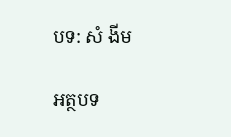បទ: សំ ងីម

អត្ថបទ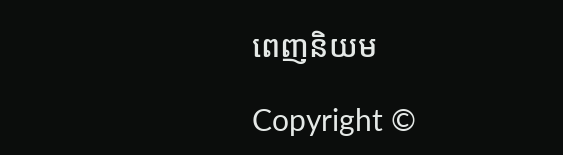ពេញនិយម

Copyright ©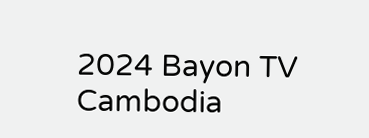2024 Bayon TV Cambodia